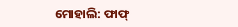ମୋହାଲି: ଫାଫ୍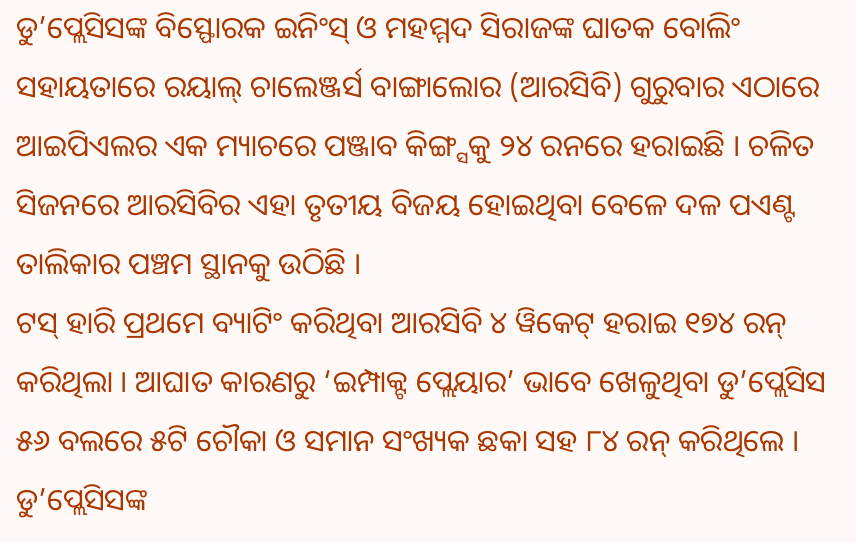ଡୁ’ପ୍ଲେସିସଙ୍କ ବିସ୍ଫୋରକ ଇନିଂସ୍ ଓ ମହମ୍ମଦ ସିରାଜଙ୍କ ଘାତକ ବୋଲିଂ ସହାୟତାରେ ରୟାଲ୍ ଚାଲେଞ୍ଜର୍ସ ବାଙ୍ଗାଲୋର (ଆରସିବି) ଗୁରୁବାର ଏଠାରେ ଆଇପିଏଲର ଏକ ମ୍ୟାଚରେ ପଞ୍ଜାବ କିଙ୍ଗ୍ସକୁ ୨୪ ରନରେ ହରାଇଛି । ଚଳିତ ସିଜନରେ ଆରସିବିର ଏହା ତୃତୀୟ ବିଜୟ ହୋଇଥିବା ବେଳେ ଦଳ ପଏଣ୍ଟ ତାଲିକାର ପଞ୍ଚମ ସ୍ଥାନକୁ ଉଠିଛି ।
ଟସ୍ ହାରି ପ୍ରଥମେ ବ୍ୟାଟିଂ କରିଥିବା ଆରସିବି ୪ ୱିକେଟ୍ ହରାଇ ୧୭୪ ରନ୍ କରିଥିଲା । ଆଘାତ କାରଣରୁ ‘ଇମ୍ପାକ୍ଟ ପ୍ଲେୟାର’ ଭାବେ ଖେଳୁଥିବା ଡୁ’ପ୍ଲେସିସ ୫୬ ବଲରେ ୫ଟି ଚୌକା ଓ ସମାନ ସଂଖ୍ୟକ ଛକା ସହ ୮୪ ରନ୍ କରିଥିଲେ । ଡୁ’ପ୍ଲେସିସଙ୍କ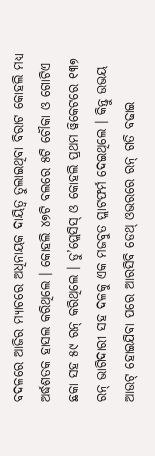ବଦଳରେ ଆଜିର ମ୍ୟାଚରେ ଅଧିନାୟକ ଦାୟିତ୍ୱ ତୁଲାଇଥିବା ବିରାଟ କୋହଲି ମଧ୍ୟ ଅର୍ଦ୍ଧଶତକ ହାସଲ କରିଥିଲେ । କୋହଲି ୪୭ଟି ବଲରେ ୫ଟି ଚୌକା ଓ ଗୋଟିଏ ଛକା ସହ ୫୯ ରନ୍ କରିଥିଲେ । ଡୁ’ପ୍ଲେସିସ୍ ଓ କୋହଲି ପ୍ରଥମ ୱିକେଟରେ ୧୩୭ ରନ୍ ଭାଗିଦାରୀ ସହ ଦଳକୁ ଏକ ମଜବୁତ ପ୍ଲାଟଫର୍ମ ଦେଇଥିଲେ । କିନ୍ତୁ ଉଭୟ ଆଉଟ୍ ହୋଇଯିବା ପରେ ଆରସିବି ଡେଥ୍ ଓଭରରେ ରନ୍ ଗତି ବଢାଇ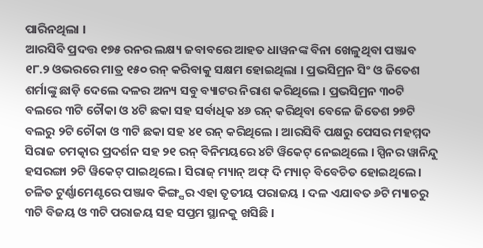ପାରିନଥିଲା ।
ଆରସିବି ପ୍ରଦତ୍ତ ୧୭୫ ରନର ଲକ୍ଷ୍ୟ ଜବାବରେ ଆହତ ଧାୱନଙ୍କ ବିନା ଖେଳୁଥିବା ପଞ୍ଜାବ ୧୮.୨ ଓଭରରେ ମାତ୍ର ୧୫୦ ରନ୍ କରିବାକୁ ସକ୍ଷମ ହୋଇଥିଲା । ପ୍ରଭସିମ୍ରନ ସିଂ ଓ ଜିତେଶ ଶର୍ମାଙ୍କୁ ଛାଡ଼ି ଦେଲେ ଦଳର ଅନ୍ୟ ସବୁ ବ୍ୟାଟର ନିରାଶ କରିଥିଲେ । ପ୍ରଭସିମ୍ରନ ୩୦ଟି ବଲରେ ୩ଟି ଚୌକା ଓ ୪ଟି ଛକା ସହ ସର୍ବାଧିକ ୪୬ ରନ୍ କରିଥିବା ବେଳେ ଜିତେଶ ୨୭ଟି ବଲରୁ ୨ଟି ଚୌକା ଓ ୩ଟି ଛକା ସହ ୪୧ ରନ୍ କରିଥିଲେ । ଆରସିବି ପକ୍ଷରୁ ପେସର ମହମ୍ମଦ ସିରାଜ ଚମତ୍କାର ପ୍ରଦର୍ଶନ ସହ ୨୧ ରନ୍ ବିନିମୟରେ ୪ଟି ୱିକେଟ୍ ନେଇଥିଲେ । ସ୍ପିନର ୱାନିନ୍ଦୁ ହସରଙ୍ଗା ୨ଟି ୱିକେଟ୍ ପାଇଥିଲେ । ସିରାଜ୍ ମ୍ୟାନ୍ ଅଫ୍ ଦି ମ୍ୟାଚ୍ ବିବେଚିତ ହୋଇଥିଲେ ।
ଚଳିତ ଟୁର୍ଣ୍ଣାମେଣ୍ଟରେ ପଞ୍ଜାବ କିଙ୍ଗ୍ସର ଏହା ତୃତୀୟ ପରାଜୟ । ଦଳ ଏଯାବତ ୬ଟି ମ୍ୟାଚରୁ ୩ଟି ବିଜୟ ଓ ୩ଟି ପରାଜୟ ସହ ସପ୍ତମ ସ୍ଥାନକୁ ଖସିଛି ।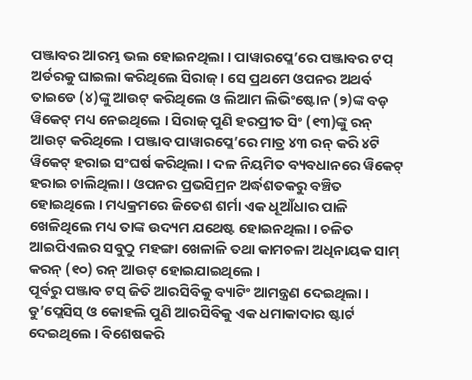ପଞ୍ଜାବର ଆରମ୍ଭ ଭଲ ହୋଇନଥିଲା । ପାୱାରପ୍ଲେ’ରେ ପଞ୍ଜାବର ଟପ୍ ଅର୍ଡରକୁ ଘାଇଲା କରିଥିଲେ ସିରାଜ୍ । ସେ ପ୍ରଥମେ ଓପନର ଅଥର୍ବ ତାଇଡେ (୪)ଙ୍କୁ ଆଉଟ୍ କରିଥିଲେ ଓ ଲିଆମ ଲିଭିଂଷ୍ଟୋନ (୨)ଙ୍କ ବଡ଼ ୱିକେଟ୍ ମଧ୍ୟ ନେଇଥିଲେ । ସିରାଜ୍ ପୁଣି ହରପ୍ରୀତ ସିଂ (୧୩)ଙ୍କୁ ରନ୍ ଆଉଟ୍ କରିଥିଲେ । ପଞ୍ଜାବ ପାୱାରପ୍ଲେ’ରେ ମାତ୍ର ୪୩ ରନ୍ କରି ୪ଟି ୱିକେଟ୍ ହରାଇ ସଂଘର୍ଷ କରିଥିଲା । ଦଳ ନିୟମିତ ବ୍ୟବଧାନରେ ୱିକେଟ୍ ହରାଇ ଚାଲିଥିଲା । ଓପନର ପ୍ରଭସିମ୍ରନ ଅର୍ଦ୍ଧଶତକରୁ ବଞ୍ଚିତ ହୋଇଥିଲେ । ମଧ୍ୟକ୍ରମରେ ଜିତେଶ ଶର୍ମା ଏକ ଧୂଆଁଧାର ପାଳି ଖେଳିଥିଲେ ମଧ୍ୟ ତାଙ୍କ ଉଦ୍ୟମ ଯଥେଷ୍ଟ ହୋଇନଥିଲା । ଚଳିତ ଆଇପିଏଲର ସବୁଠୁ ମହଙ୍ଗା ଖେଳାଳି ତଥା କାମଚଳା ଅଧିନାୟକ ସାମ୍ କରନ୍ (୧୦) ରନ୍ ଆଉଟ୍ ହୋଇଯାଇଥିଲେ ।
ପୂର୍ବରୁ ପଞ୍ଜାବ ଟସ୍ ଜିତି ଆରସିବିକୁ ବ୍ୟାଟିଂ ଆମନ୍ତ୍ରଣ ଦେଇଥିଲା । ଡୁ’ପ୍ଲେସିସ୍ ଓ କୋହଲି ପୁଣି ଆରସିବିକୁ ଏକ ଧମାକାଦାର ଷ୍ଟାର୍ଟ ଦେଇଥିଲେ । ବିଶେଷକରି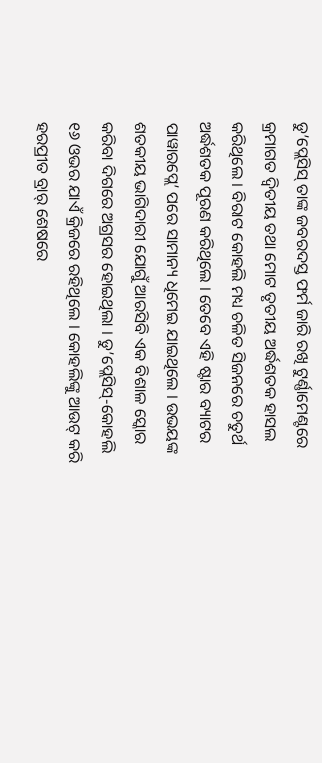ଡୁ’ପ୍ଲେସିସ୍ ତାଙ୍କ ଜବରଦସ୍ତ ଫର୍ମ ଜାରି ରଖି ଟୁର୍ଣ୍ଣାମେଣ୍ଟରେ କ୍ରମାଗତ ଦ୍ୱିତୀୟ ତଥା ମୋଟ ତୃତୀୟ ଅର୍ଦ୍ଧଶତକ ହାସଲ କରିଥିଲେ । ବିରାଟ କୋହଲି ମଧ୍ୟ ଚଳିତ ସିଜନରେ ଚତୁର୍ଥ ଅର୍ଦ୍ଧଶତକ ପୂରଣ କରିଥିଲେ । ତେବେ ଏହି ଷ୍ଟାର ବ୍ୟାଟର ପାୱାରପ୍ଲେ’ ପରେ ସାମାନ୍ୟ ଧିମେଇ ଯାଇଥିଲେ । ଉଭୟଙ୍କ ଶତକୀୟ ଭାଗିଦାରୀ ଯୋଗୁଁ ଆରସିବି ଏକ ବିଶାଳ ସ୍କୋର କରିବା ଦିଗରେ ଅଗ୍ରସର ହୋଇଥିଲା । ଡୁ’ପ୍ଲେସିସ୍-କୋହଲି ୧୬ ଓଭର ଯାଏଁ କ୍ରିଜରେ ରହିଥିଲେ । କୋହଲିଙ୍କୁ ଆଉଟ୍ କରି ହରପ୍ରୀତ ବ୍ରାର୍ ଶେଷରେ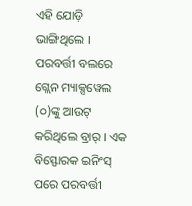ଏହି ଯୋଡ଼ି ଭାଙ୍ଗିଥିଲେ । ପରବର୍ତ୍ତୀ ବଲରେ ଗ୍ଲେନ ମ୍ୟାକ୍ସୱେଲ (୦)ଙ୍କୁ ଆଉଟ୍ କରିଥିଲେ ବ୍ରାର୍ । ଏକ ବିସ୍ଫୋରକ ଇନିଂସ୍ ପରେ ପରବର୍ତ୍ତୀ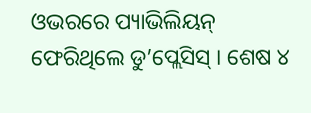ଓଭରରେ ପ୍ୟାଭିଲିୟନ୍ ଫେରିଥିଲେ ଡୁ’ପ୍ଲେସିସ୍ । ଶେଷ ୪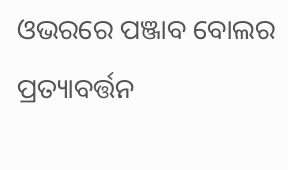ଓଭରରେ ପଞ୍ଜାବ ବୋଲର ପ୍ରତ୍ୟାବର୍ତ୍ତନ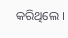କରିଥିଲେ ।